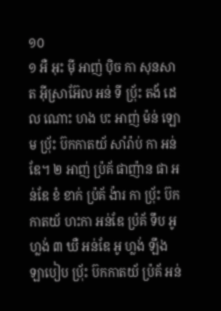១០
១ អឺ អុះ ម៉ី អាញ់ ប៉ិច កា សុនសាត អ៊ីស្រាអ៊ែល អន់ ទី ប៉្រ័ះ តង័ ដេល ណោះ ហង បះ អាញ់ ម៉ន់ ឡោម ប៉្រ័ះ ប៊កកាតយ័ សាំរ៉ាប់ កា អន់ឌែ។ ២ អាញ់ ប៉្រគ័ ផាញ៉ាន ផា អន់ឌែ ខំ ខាក់ ប៉្រគ័ ង៉ារ កា ប៉្រ័ះ ប៊កកាតយ័ ហះកា អន់ឌែ ប៉្រគ័ ទឹប អូ ហ្លង់ ៣ ឃឺ អន់ឌែ អូ ហ្លង់ ឡឹង ឡាបៀប ប៉្រ័ះ ប៊កកាតយ័ ប៉្រគ័ អន់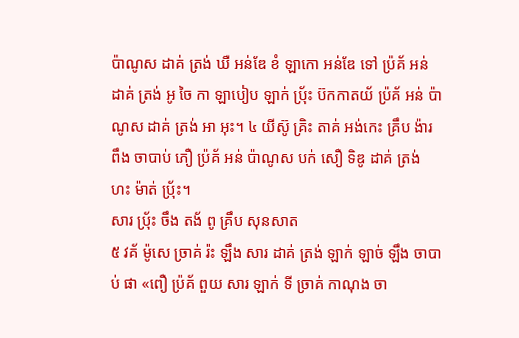ប៉ាណូស ដាគ់ ត្រង់ ឃឺ អន់ឌែ ខំ ឡាកោ អន់ឌែ ទៅ ប៉្រគ័ អន់ ដាគ់ ត្រង់ អូ ចៃ កា ឡាបៀប ឡាក់ ប៉្រ័ះ ប៊កកាតយ័ ប៉្រគ័ អន់ ប៉ាណូស ដាគ់ ត្រង់ អា អុះ។ ៤ យីស៊ូ គ្រិះ តាគ់ អង់កេះ គ្រឹប ង៉ារ ពឹង ចាបាប់ ភឿ ប៉្រគ័ អន់ ប៉ាណូស បក់ សឿ ទិឌូ ដាគ់ ត្រង់ ហះ ម៉ាត់ ប៉្រ័ះ។
សារ ប៉្រ័ះ ចឹង តង័ ពូ គ្រឹប សុនសាត
៥ វគ័ ម៉ូសេ ច្រាគ់ រ៉ះ ឡឹង សារ ដាគ់ ត្រង់ ឡាក់ ឡាច់ ឡឹង ចាបាប់ ផា «ពឿ ប៉្រគ័ ពួយ សារ ឡាក់ ទី ច្រាគ់ កាណុង ចា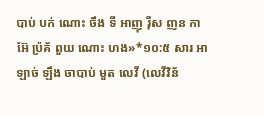បាប់ បក់ ណោះ ចឹង ទី អាញុ រ៉ីស ញន កា អ៊ែ ប៉្រគ័ ពួយ ណោះ ហង»*១០:៥ សារ អា ឡាច់ ឡឹង ចាបាប់ មួត លេវី (លេវីវិន័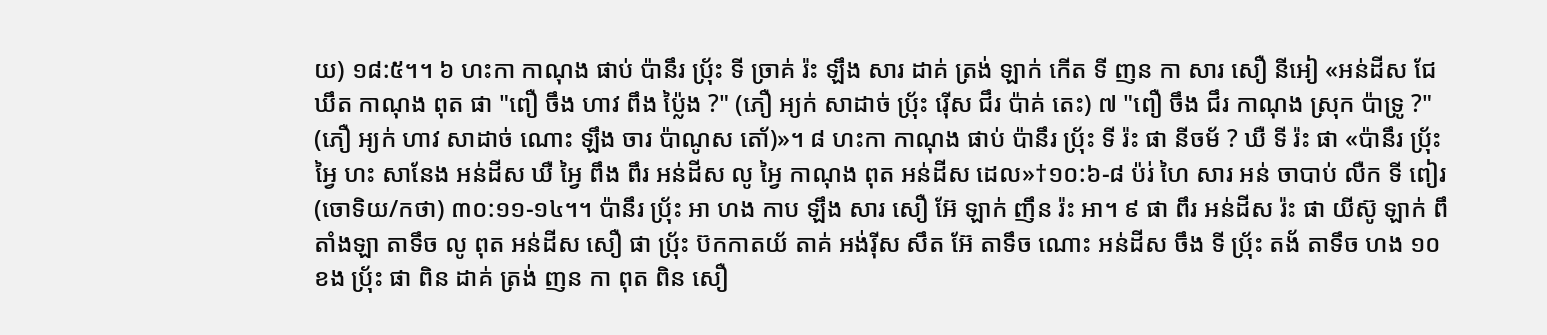យ) ១៨:៥។។ ៦ ហះកា កាណុង ផាប់ ប៉ានឹរ ប៉្រ័ះ ទី ច្រាគ់ រ៉ះ ឡឹង សារ ដាគ់ ត្រង់ ឡាក់ កើត ទី ញន កា សារ សឿ នីអៀ «អន់ដីស ជែ ឃឹត កាណុង ពុត ផា "ពឿ ចឹង ហាវ ពឹង ប៉្លៃង ?" (ភឿ អ្យក់ សាដាច់ ប៉្រ័ះ រ៉ើស ជឹរ ប៉ាគ់ តេះ) ៧ "ពឿ ចឹង ជឹរ កាណុង ស្រុក ប៉ាទ្រូ ?" (ភឿ អ្យក់ ហាវ សាដាច់ ណោះ ឡឹង ចារ ប៉ាណូស តោ័)»។ ៨ ហះកា កាណុង ផាប់ ប៉ានឹរ ប៉្រ័ះ ទី រ៉ះ ផា នីចម័ ? ឃឺ ទី រ៉ះ ផា «ប៉ានឹរ ប៉្រ័ះ អ្វៃ ហះ សានែង អន់ដីស ឃឺ អ្វៃ ពឹង ពឹរ អន់ដីស លូ អ្វៃ កាណុង ពុត អន់ដីស ដេល»†១០:៦-៨ ប៉រ់ ហៃ សារ អន់ ចាបាប់ លឺក ទី ពៀរ (ចោទិយ/កថា) ៣០:១១-១៤។។ ប៉ានឹរ ប៉្រ័ះ អា ហង កាប ឡឹង សារ សឿ អ៊ែ ឡាក់ ញឹន រ៉ះ អា។ ៩ ផា ពឹរ អន់ដីស រ៉ះ ផា យីស៊ូ ឡាក់ ពឹ តាំងឡា តាទឹច លូ ពុត អន់ដីស សឿ ផា ប៉្រ័ះ ប៊កកាតយ័ តាគ់ អង់រ៉ីស សឹត អ៊ែ តាទឹច ណោះ អន់ដីស ចឹង ទី ប៉្រ័ះ តង័ តាទឹច ហង ១០ ខង ប៉្រ័ះ ផា ពិន ដាគ់ ត្រង់ ញន កា ពុត ពិន សឿ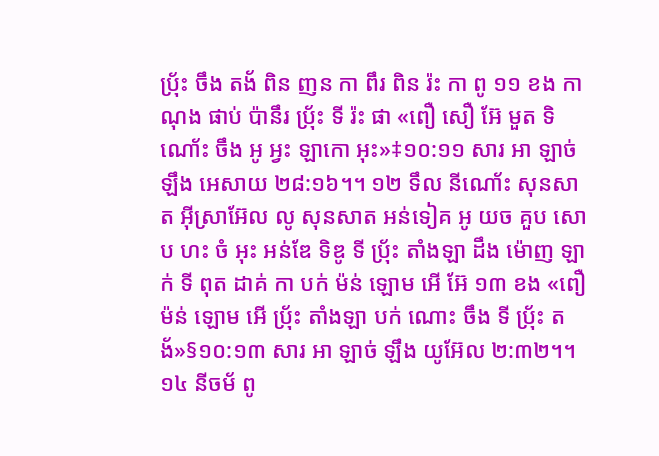ប៉្រ័ះ ចឹង តង័ ពិន ញន កា ពឹរ ពិន រ៉ះ កា ពូ ១១ ខង កាណុង ផាប់ ប៉ានឹរ ប៉្រ័ះ ទី រ៉ះ ផា «ពឿ សឿ អ៊ែ មួត ទិណោ័ះ ចឹង អូ អ្វះ ឡាកោ អុះ»‡១០:១១ សារ អា ឡាច់ ឡឹង អេសាយ ២៨:១៦។។ ១២ ទឹល នីណោ័ះ សុនសាត អ៊ីស្រាអ៊ែល លូ សុនសាត អន់ទៀគ អូ យច គួប សោប ហះ ចំ អុះ អន់ឌែ ទិឌូ ទី ប៉្រ័ះ តាំងឡា ដឹង ម៉ោញ ឡាក់ ទី ពុត ដាគ់ កា បក់ ម៉ន់ ឡោម អើ អ៊ែ ១៣ ខង «ពឿ ម៉ន់ ឡោម អើ ប៉្រ័ះ តាំងឡា បក់ ណោះ ចឹង ទី ប៉្រ័ះ តង័»§១០:១៣ សារ អា ឡាច់ ឡឹង យូអ៊ែល ២:៣២។។
១៤ នីចម័ ពូ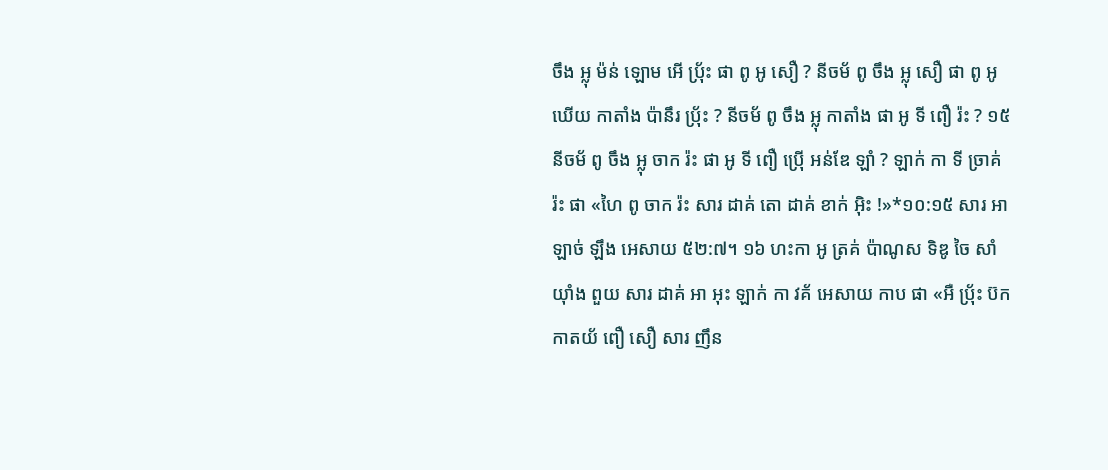ចឹង អ្លុ ម៉ន់ ឡោម អើ ប៉្រ័ះ ផា ពូ អូ សឿ ? នីចម័ ពូ ចឹង អ្លុ សឿ ផា ពូ អូ ឃើយ កាតាំង ប៉ានឹរ ប៉្រ័ះ ? នីចម័ ពូ ចឹង អ្លុ កាតាំង ផា អូ ទី ពឿ រ៉ះ ? ១៥ នីចម័ ពូ ចឹង អ្លុ ចាក រ៉ះ ផា អូ ទី ពឿ ប៉្រើ អន់ឌែ ឡាំ ? ឡាក់ កា ទី ច្រាគ់ រ៉ះ ផា «ហៃ ពូ ចាក រ៉ះ សារ ដាគ់ តោ ដាគ់ ខាក់ អ៊ិះ !»*១០:១៥ សារ អា ឡាច់ ឡឹង អេសាយ ៥២:៧។ ១៦ ហះកា អូ ត្រគ់ ប៉ាណូស ទិឌូ ចៃ សាំយ៉ាំង ពួយ សារ ដាគ់ អា អុះ ឡាក់ កា វគ័ អេសាយ កាប ផា «អឺ ប៉្រ័ះ ប៊កកាតយ័ ពឿ សឿ សារ ញឹន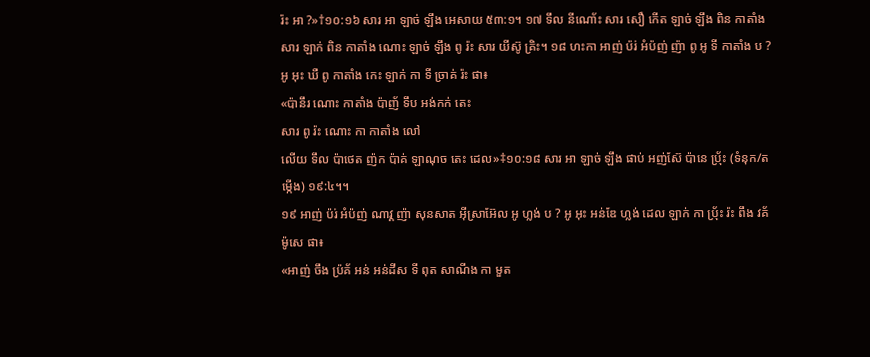រ៉ះ អា ?»†១០:១៦ សារ អា ឡាច់ ឡឹង អេសាយ ៥៣:១។ ១៧ ទឹល នីណោ័ះ សារ សឿ កើត ឡាច់ ឡឹង ពិន កាតាំង សារ ឡាក់ ពិន កាតាំង ណោះ ឡាច់ ឡឹង ពូ រ៉ះ សារ យីស៊ូ គ្រិះ។ ១៨ ហះកា អាញ់ ប៉រ់ អំប៉ញ់ ញ៉ា ពូ អូ ទី កាតាំង ប ? អូ អុះ ឃឺ ពូ កាតាំង កេះ ឡាក់ កា ទី ច្រាគ់ រ៉ះ ផា៖
«ប៉ានឹរ ណោះ កាតាំង ប៉ាញ័ ទឹប អង់កក់ តេះ
សារ ពូ រ៉ះ ណោះ កា កាតាំង លៅ
លើយ ទឹល ប៉ាថេត ញ៉ក ប៉ាគ់ ឡាណុច តេះ ដេល»‡១០:១៨ សារ អា ឡាច់ ឡឹង ផាប់ អញ់ស៊ែ ប៉ានេ ប៉្រ័ះ (ទំនុក/តម្កើង) ១៩:៤។។
១៩ អាញ់ ប៉រ់ អំប៉ញ់ ណាវ្គ ញ៉ា សុនសាត អ៊ីស្រាអ៊ែល អូ ហ្លង់ ប ? អូ អុះ អន់ឌែ ហ្លង់ ដេល ឡាក់ កា ប៉្រ័ះ រ៉ះ ពឹង វគ័ ម៉ូសេ ផា៖
«អាញ់ ចឹង ប៉្រគ័ អន់ អន់ដីស ទី ពុត សាណីង កា មួត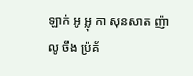ឡាក់ អូ អ្លុ កា សុនសាត ញ៉ា
លូ ចឹង ប៉្រគ័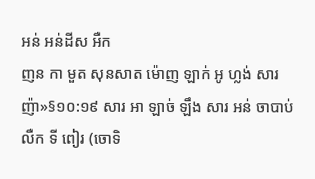អន់ អន់ដីស អឺក
ញន កា មួត សុនសាត ម៉ោញ ឡាក់ អូ ហ្លង់ សារ ញ៉ា»§១០:១៩ សារ អា ឡាច់ ឡឹង សារ អន់ ចាបាប់ លឺក ទី ពៀរ (ចោទិ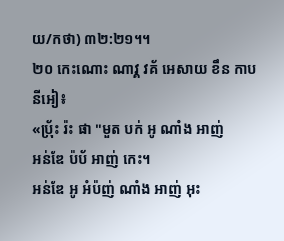យ/កថា) ៣២:២១។។
២០ កេះណោះ ណាវ្គ វគ័ អេសាយ ខឹន កាប នីអៀ៖
«ប៉្រ័ះ រ៉ះ ផា "មួត បក់ អូ ណាំង អាញ់
អន់ឌែ ប៉ប័ អាញ់ កេះ។
អន់ឌែ អូ អំប៉ញ់ ណាំង អាញ់ អុះ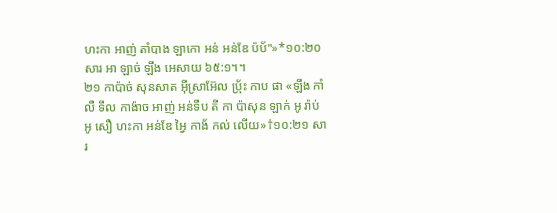ហះកា អាញ់ តាំបាង ឡាកោ អន់ អន់ឌែ ប៉ប័"»*១០:២០ សារ អា ឡាច់ ឡឹង អេសាយ ៦៥:១។។
២១ កាប៉ាច់ សុនសាត អ៊ីស្រាអ៊ែល ប៉្រ័ះ កាប ផា «ឡឹង កាំលឺ ទឹល កាង៉ាច អាញ់ អន់ទឺប តី កា ប៉ាសុន ឡាក់ អូ រ៉ាប់ អូ សឿ ហះកា អន់ឌែ អ្វៃ កាង័ កល់ លើយ»†១០:២១ សារ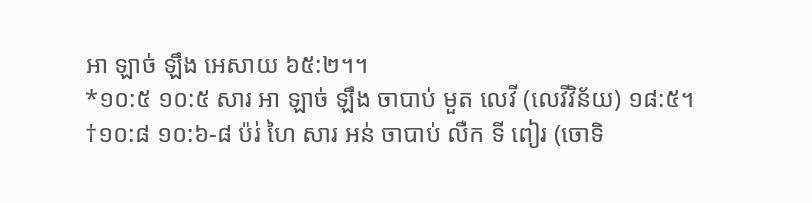អា ឡាច់ ឡឹង អេសាយ ៦៥:២។។
*១០:៥ ១០:៥ សារ អា ឡាច់ ឡឹង ចាបាប់ មួត លេវី (លេវីវិន័យ) ១៨:៥។
†១០:៨ ១០:៦-៨ ប៉រ់ ហៃ សារ អន់ ចាបាប់ លឺក ទី ពៀរ (ចោទិ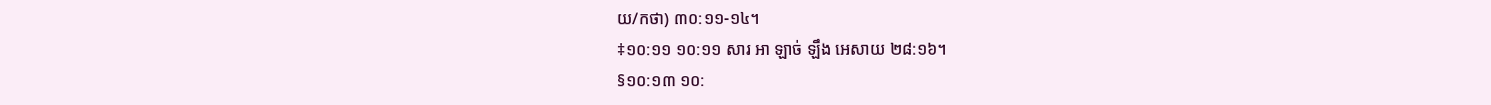យ/កថា) ៣០:១១-១៤។
‡១០:១១ ១០:១១ សារ អា ឡាច់ ឡឹង អេសាយ ២៨:១៦។
§១០:១៣ ១០: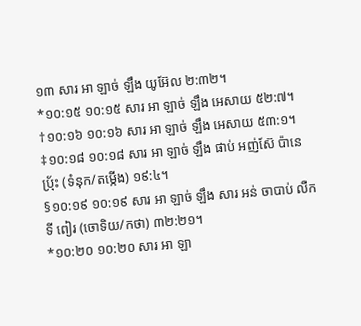១៣ សារ អា ឡាច់ ឡឹង យូអ៊ែល ២:៣២។
*១០:១៥ ១០:១៥ សារ អា ឡាច់ ឡឹង អេសាយ ៥២:៧។
†១០:១៦ ១០:១៦ សារ អា ឡាច់ ឡឹង អេសាយ ៥៣:១។
‡១០:១៨ ១០:១៨ សារ អា ឡាច់ ឡឹង ផាប់ អញ់ស៊ែ ប៉ានេ ប៉្រ័ះ (ទំនុក/តម្កើង) ១៩:៤។
§១០:១៩ ១០:១៩ សារ អា ឡាច់ ឡឹង សារ អន់ ចាបាប់ លឺក ទី ពៀរ (ចោទិយ/កថា) ៣២:២១។
*១០:២០ ១០:២០ សារ អា ឡា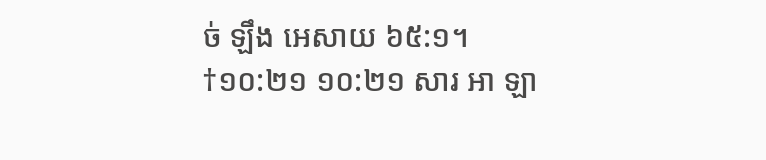ច់ ឡឹង អេសាយ ៦៥:១។
†១០:២១ ១០:២១ សារ អា ឡា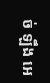ច់ ឡឹង អេ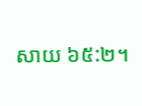សាយ ៦៥:២។